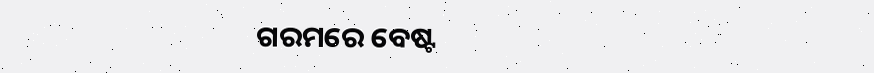ଗରମରେ ବେଷ୍ଟ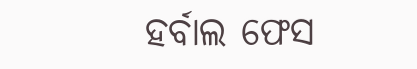ହର୍ବାଲ ଫେସ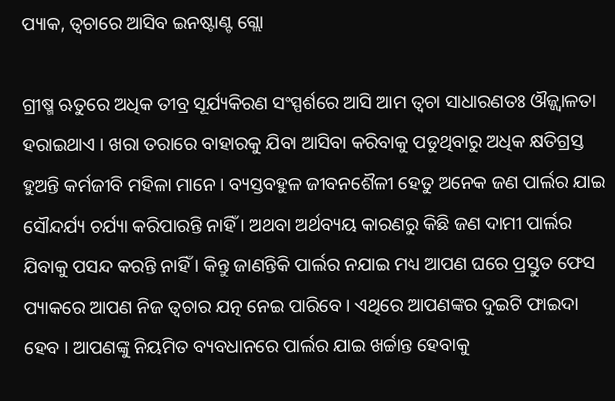ପ୍ୟାକ, ତ୍ୱଚାରେ ଆସିବ ଇନଷ୍ଟାଣ୍ଟ ଗ୍ଲୋ

ଗ୍ରୀଷ୍ମ ଋତୁରେ ଅଧିକ ତୀବ୍ର ସୂର୍ଯ୍ୟକିରଣ ସଂସ୍ପର୍ଶରେ ଆସି ଆମ ତ୍ୱଚା ସାଧାରଣତଃ ଔଜ୍ଜ୍ୱାଳତା ହରାଇଥାଏ । ଖରା ତରାରେ ବାହାରକୁ ଯିବା ଆସିବା କରିବାକୁ ପଡୁଥିବାରୁ ଅଧିକ କ୍ଷତିଗ୍ରସ୍ତ ହୁଅନ୍ତି କର୍ମଜୀବି ମହିଳା ମାନେ । ବ୍ୟସ୍ତବହୁଳ ଜୀବନଶୈଳୀ ହେତୁ ଅନେକ ଜଣ ପାର୍ଲର ଯାଇ ସୌନ୍ଦର୍ଯ୍ୟ ଚର୍ଯ୍ୟା କରିପାରନ୍ତି ନାହିଁ । ଅଥବା ଅର୍ଥବ୍ୟୟ କାରଣରୁ କିଛି ଜଣ ଦାମୀ ପାର୍ଲର ଯିବାକୁ ପସନ୍ଦ କରନ୍ତି ନାହିଁ । କିନ୍ତୁ ଜାଣନ୍ତିକି ପାର୍ଲର ନଯାଇ ମଧ୍ୟ ଆପଣ ଘରେ ପ୍ରସ୍ତୁତ ଫେସ ପ୍ୟାକରେ ଆପଣ ନିଜ ତ୍ୱଚାର ଯତ୍ନ ନେଇ ପାରିବେ । ଏଥିରେ ଆପଣଙ୍କର ଦୁଇଟି ଫାଇଦା ହେବ । ଆପଣଙ୍କୁ ନିୟମିତ ବ୍ୟବଧାନରେ ପାର୍ଲର ଯାଇ ଖର୍ଚ୍ଚାନ୍ତ ହେବାକୁ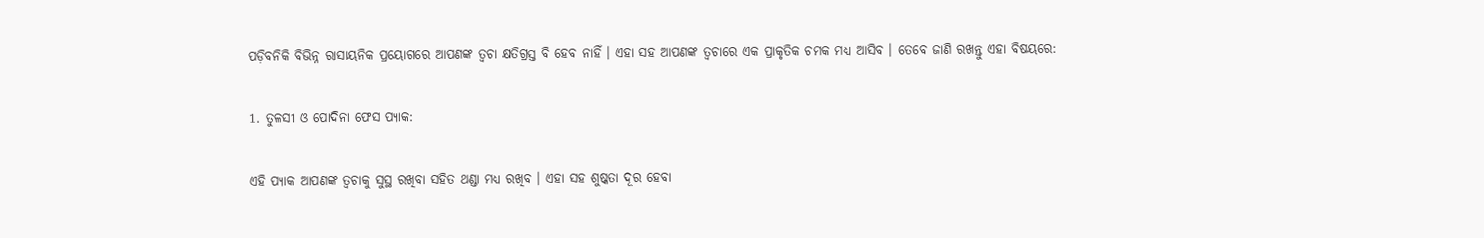ପଡ଼ିବନିକି ବିଭିନ୍ନ ରାସାୟନିକ ପ୍ରୟୋଗରେ ଆପଣଙ୍କ ତ୍ୱଚା କ୍ଷତିଗ୍ରସ୍ତ ବି ହେବ ନାହିଁ । ଏହା ସହ ଆପଣଙ୍କ ତ୍ୱଚାରେ ଏକ ପ୍ରାକୃତିକ ଚମକ ମଧ୍ୟ ଆସିବ । ତେବେ ଜାଣି ରଖନ୍ତୁ ଏହା ବିଷୟରେ:

1. ତୁଳସୀ ଓ ପୋଦିନା ଫେସ ପ୍ୟାକ:

ଏହି ପ୍ୟାକ ଆପଣଙ୍କ ତ୍ୱଚାକୁ ସୁସ୍ଥ ରଖିବା ସହିତ ଥଣ୍ଡା ମଧ୍ୟ ରଖିବ । ଏହା ସହ ଶୁଷ୍କତା ଦୂର ହେବା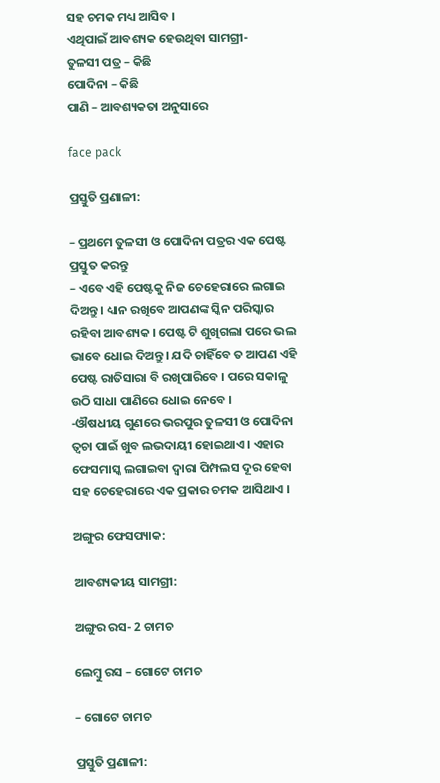ସହ ଚମକ ମଧ୍ୟ ଆସିବ ।
ଏଥିପାଇଁ ଆବଶ୍ୟକ ହେଉଥିବା ସାମଗ୍ରୀ-
ତୁଳସୀ ପତ୍ର – କିଛି
ପୋଦିନା – କିଛି
ପାଣି – ଆବଶ୍ୟକତା ଅନୁସାରେ

face pack

ପ୍ରସ୍ତୁତି ପ୍ରଣାଳୀ:

– ପ୍ରଥମେ ତୁଳସୀ ଓ ପୋଦିନା ପତ୍ରର ଏକ ପେଷ୍ଟ ପ୍ରସ୍ତୁତ କରନ୍ତୁ
– ଏବେ ଏହି ପେଷ୍ଟକୁ ନିଜ ଚେହେରାରେ ଲଗାଇ ଦିଅନ୍ତୁ । ଧ୍ୟାନ ରଖିବେ ଆପଣଙ୍କ ସ୍କିନ ପରିସ୍କାର ରହିବା ଆବଶ୍ୟକ । ପେଷ୍ଟ ଟି ଶୁଖିଗଲା ପରେ ଭଲ ଭାବେ ଧୋଇ ଦିଅନ୍ତୁ । ଯଦି ଚାହିଁବେ ତ ଆପଣ ଏହି ପେଷ୍ଟ ରାତିସାରା ବି ରଖିପାରିବେ । ପରେ ସକାଳୁ ଉଠି ସାଧା ପାଣିରେ ଧୋଇ ନେବେ ।
-ଔଷଧୀୟ ଗୁଣରେ ଭରପୁର ତୁଳସୀ ଓ ପୋଦିନା ତ୍ୱଚା ପାଇଁ ଖୁବ ଲଭଦାୟୀ ହୋଇଥାଏ । ଏହାର ଫେସମାସ୍କ ଲଗାଇବା ଦ୍ୱାରା ପିମ୍ପଲସ ଦୂର ହେବା ସହ ଚେହେରାରେ ଏକ ପ୍ରକାର ଚମକ ଆସିଥାଏ ।

ଅଙ୍ଗୁର ଫେସପ୍ୟାକ:

ଆବଶ୍ୟକୀୟ ସାମଗ୍ରୀ:

ଅଙ୍ଗୁର ରସ- 2 ଚାମଚ

ଲେମ୍ବୁ ରସ – ଗୋଟେ ଚାମଚ

– ଗୋଟେ ଚାମଚ

ପ୍ରସ୍ତୁତି ପ୍ରଣାଳୀ: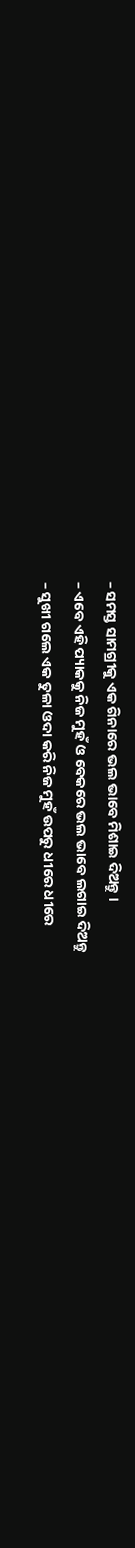– ସମସ୍ତ ସାମଗ୍ରୀକୁ ଏକ ଗିନାରେ ଭଲ ଭାବେ ମିଶାଇ ଦିଅନ୍ତୁ ।
– ଏବେ ଏହି ପ୍ୟାକକୁ ନିଜ ମୁହଁ ଓ ବେକରେ ଭଲ ଭାବେ ଲଗାଇ ଦିଅନ୍ତୁ
– ସୁଖୀ ଗଲେ ଏକ ତୁଳା ଓଦା କରି ନିଜ ମୁହଁ ଉପରୁ ଧୀରେ ଧୀରେ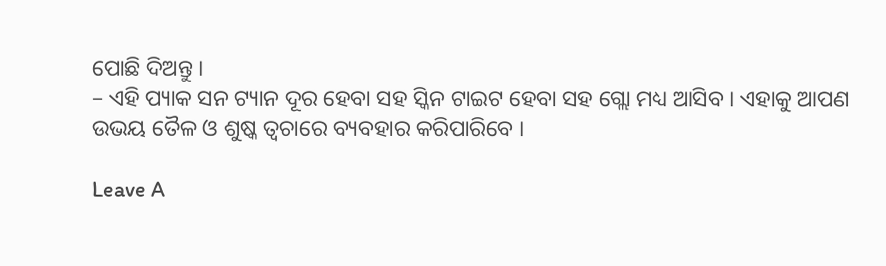ପୋଛି ଦିଅନ୍ତୁ ।
– ଏହି ପ୍ୟାକ ସନ ଟ୍ୟାନ ଦୂର ହେବା ସହ ସ୍କିନ ଟାଇଟ ହେବା ସହ ଗ୍ଲୋ ମଧ୍ୟ ଆସିବ । ଏହାକୁ ଆପଣ ଉଭୟ ତୈଳ ଓ ଶୁଷ୍କ ତ୍ୱଚାରେ ବ୍ୟବହାର କରିପାରିବେ ।

Leave A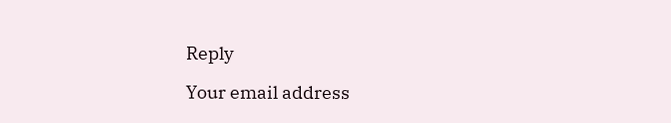Reply

Your email address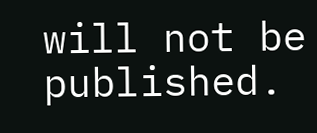will not be published.